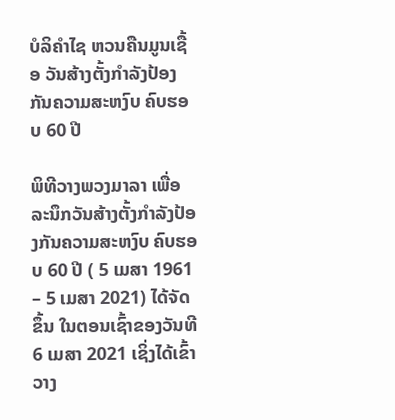ບໍລິຄຳໄຊ ຫວນຄືນມູນເຊື້ອ ວັນສ້າງຕັ້ງກຳລັງປ້ອງກັນຄວາມສະຫງົບ ຄົບຮອບ 60 ປີ

ພິທີວາງພວງມາລາ ເພື່ອລະນຶກວັນສ້າງຕັ້ງກຳລັງປ້ອງກັນຄວາມສະຫງົບ ຄົບຮອບ 60 ປີ ( 5 ເມສາ 1961 – 5 ເມສາ 2021) ໄດ້ຈັດຂຶ້ນ ໃນຕອນເຊົ້າຂອງວັນທີ 6 ເມສາ 2021 ເຊິ່ງໄດ້ເຂົ້າວາງ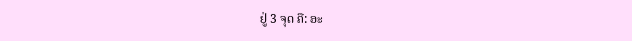ຢູ່ 3 ຈຸດ ຄື: ອະ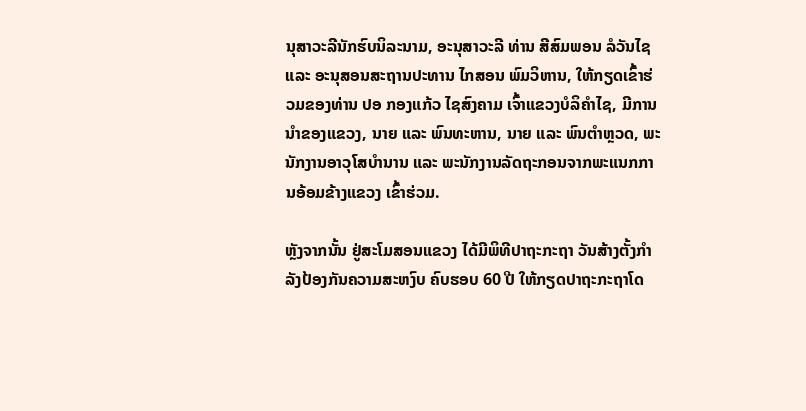ນຸສາວະລີນັກຮົບນິລະນາມ, ອະນຸສາວະລີ ທ່ານ ສີສົມພອນ ລໍວັນໄຊ ແລະ ອະນຸສອນສະຖານປະທານ ໄກສອນ ພົມວິຫານ, ໃຫ້ກຽດເຂົ້າຮ່ວມຂອງທ່ານ ປອ ກອງແກ້ວ ໄຊສົງຄາມ ເຈົ້າແຂວງບໍລິຄຳໄຊ, ມີການນຳຂອງແຂວງ, ນາຍ ແລະ ພົນທະຫານ, ນາຍ ແລະ ພົນຕຳຫຼວດ, ພະນັກງານອາວຸໂສບໍານານ ແລະ ພະນັກງານລັດຖະກອນຈາກພະແນກການອ້ອມຂ້າງແຂວງ ເຂົ້າຮ່ວມ.

ຫຼັງຈາກນັ້ນ ຢູ່ສະໂມສອນແຂວງ ໄດ້ມີພິທີປາຖະກະຖາ ວັນສ້າງຕັ້ງກຳລັງປ້ອງກັນຄວາມສະຫງົບ ຄົບຮອບ 60 ປີ ໃຫ້ກຽດປາຖະກະຖາໂດ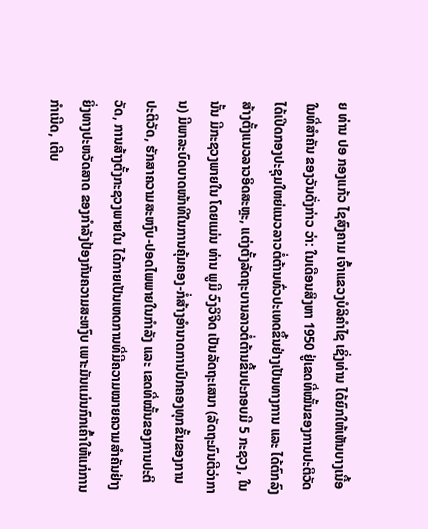ຍ ທ່ານ ປອ ກອງແກ້ວ ໄຊສົງຄາມ ເຈົ້າແຂວງບໍລິຄຳໄຊ ເຊິ່ງທ່ານ ໄດ້ຍົກໃຫ້ເຫັນບາງເນື້ອໃນທີ່ສຳຄັນ ຂອງວັນດັ່ງກ່າວ ວ່າ: ໃນເດືອນສິງຫາ 1950 ຢູ່ເຂດທີ່ໝັ້ນຂອງການປະຕິວັດ ໄດ້ເປີດກອງປະຊຸມໃຫຍ່ແນວລາວຕໍ່ຕ້ານທົ່ວປະເທດຂຶ້ນຢ່າງເປັນທາງການ ແລະ ໄດ້ຕົກລົງສ້າງຕັ້ງແນວລາວອິດສະຫຼະ, ແຕ່ງຕັ້ງລັດຖະບານລາວຕໍ່ຕ້ານຂື້ນປະກອບມີ 5 ກະຊວງ, ໃນນັ້ນ ມີກະຊວງພາຍໃນ ໂດຍແມ່ນ ທ່ານ ພູມີ ວົງວິຈິດ ເປັນລັດຖະເສນາ (ລັດຖະມົນຕີວ່າການ) ມີພາລະບົດບາດໜ້າທີໃນການຄຸ້ມຄອງ-ກໍ່ສ້າງອຳນາດການປົກຄອງທຸກຂັ້ນຂອງການປະຕິວັດ, ຮັກສາຄວາມສະຫງົບ-ປອດໄພພາຍໃນກຳລັງ ແລະ ເຂດທີ່ໝັ້ນຂອງການປະຕິວັດ, ການສ້າງຕັ້ງກະຊວງພາຍໃນ ໄດ້ກາຍເປັນເຫດການທີ່ມີຄວາມໝາຍຄວາມສໍາຄັນຢ່າງຍິ່ງທາງປະຫວັດສາດ ຂອງກໍາລັງປ້ອງກັນຄວາມສະຫງົບ ເພາະມັນແມ່ນກົກເຄົ້າໃຫ້ແກ່ການກໍາເນີດ, ເຕີບ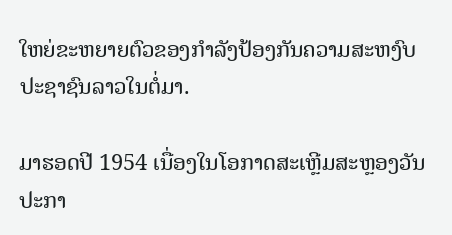ໃຫຍ່ຂະຫຍາຍຕົວຂອງກໍາລັງປ້ອງກັນຄວາມສະຫງົບປະຊາຊົນລາວໃນຕໍ່ມາ.

ມາຮອດປີ 1954 ເນື່ອງໃນໂອກາດສະເຫຼີມສະຫຼອງວັນປະກາ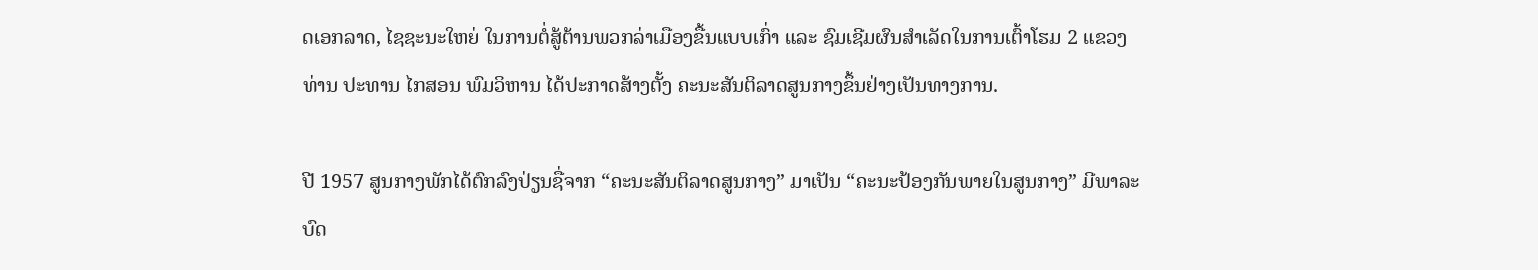ດເອກລາດ, ໄຊຊະນະໃຫຍ່ ໃນການຕໍ່ສູ້ຕ້ານພວກລ່າເມືອງຂື້ນແບບເກົ່າ ແລະ ຊົມເຊີມຜົນສຳເລັດໃນການເຕົ້າໂຮມ 2 ແຂວງ ທ່ານ ປະທານ ໄກສອນ ພົມວິຫານ ໄດ້ປະກາດສ້າງຕັ້ງ ຄະນະສັນຕິລາດສູນກາງຂຶ້ນຢ່າງເປັນທາງການ.

ປີ 1957 ສູນກາງພັກໄດ້ຕົກລົງປ່ຽນຊື່ຈາກ “ຄະນະສັນຕິລາດສູນກາງ” ມາເປັນ “ຄະນະປ້ອງກັນພາຍໃນສູນກາງ” ມີພາລະບົດ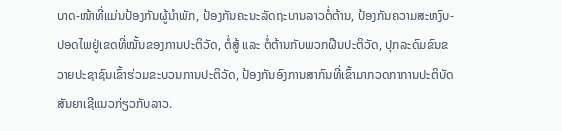ບາດ-ໜ້າທີ່ແມ່ນປ້ອງກັນຜູ້ນໍາພັກ, ປ້ອງກັນຄະນະລັດຖະບານລາວຕໍ່ຕ້ານ, ປ້ອງກັນຄວາມສະຫງົບ-ປອດໄພຢູ່ເຂດທີ່ໝັ້ນຂອງການປະຕິວັດ, ຕໍ່ສູ້ ແລະ ຕໍ່ຕ້ານກັບພວກຝືນປະຕິວັດ, ປຸກລະດົມຂົນຂວາຍປະຊາຊົນເຂົ້າຮ່ວມຂະບວນການປະຕິວັດ, ປ້ອງກັນອົງການສາກົນທີ່ເຂົ້າມາກວດກາການປະຕິບັດສັນຍາເຊີແນວກ່ຽວກັບລາວ.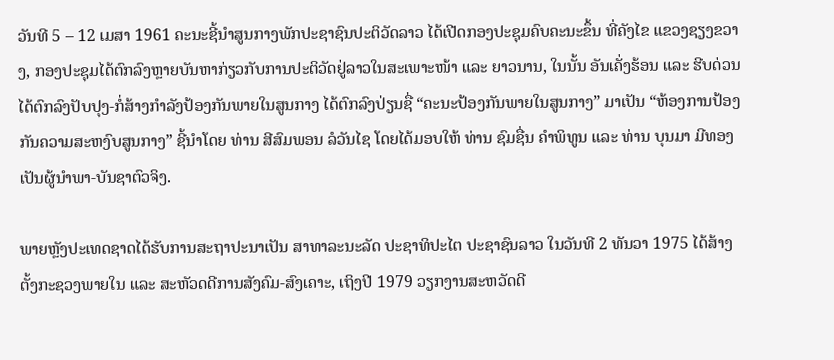ວັນທີ 5 – 12 ເມສາ 1961 ຄະນະຊີ້ນໍາສູນກາງພັກປະຊາຊົນປະຕິວັດລາວ ໄດ້ເປີດກອງປະຊຸມຄົບຄະນະຂຶ້ນ ທີ່ຄັງໄຂ ແຂວງຊຽງຂວາງ, ກອງປະຊຸມໄດ້ຕົກລົງຫຼາຍບັນຫາກ່ຽວກັບການປະຕິວັດຢູ່ລາວໃນສະເພາະໜ້າ ແລະ ຍາວນານ, ໃນນັ້ນ ອັນເຄັ່ງຮ້ອນ ແລະ ຮີບດ່ວນ ໄດ້ຕົກລົງປັບປຸງ-ກໍ່ສ້າງກໍາລັງປ້ອງກັນພາຍໃນສູນກາງ ໄດ້ຕົກລົງປ່ຽນຊື່ “ຄະນະປ້ອງກັນພາຍໃນສູນກາງ” ມາເປັນ “ຫ້ອງການປ້ອງກັນຄວາມສະຫງົບສູນກາງ” ຊີ້ນໍາໂດຍ ທ່ານ ສີສົມພອນ ລໍວັນໄຊ ໂດຍໄດ້ມອບໃຫ້ ທ່ານ ຊົມຊື່ນ ຄໍາພິທູນ ແລະ ທ່ານ ບຸນມາ ມີທອງ ເປັນຜູ້ນໍາພາ-ບັນຊາຕົວຈິງ.

ພາຍຫຼັງປະເທດຊາດໄດ້ຮັບການສະຖາປະນາເປັນ ສາທາລະນະລັດ ປະຊາທິປະໄຕ ປະຊາຊົນລາວ ໃນວັນທີ 2 ທັນວາ 1975 ໄດ້ສ້າງຕັ້ງກະຊວງພາຍໃນ ແລະ ສະຫັວດດີການສັງຄົມ-ສົງເຄາະ, ເຖິງປີ 1979 ວຽກງານສະຫວັດດີ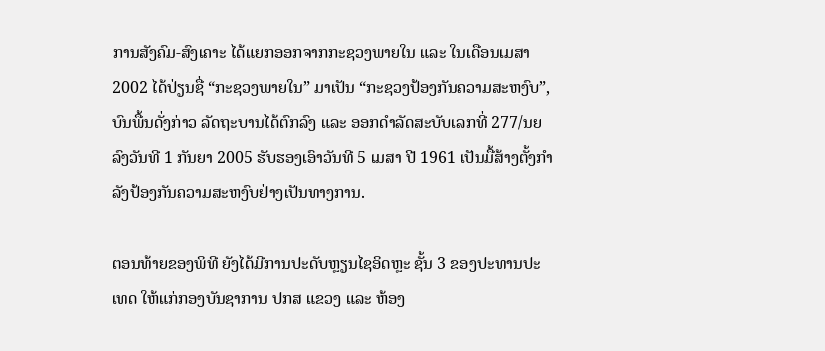ການສັງຄົມ-ສົງເຄາະ ໄດ້ແຍກອອກຈາກກະຊວງພາຍໃນ ແລະ ໃນເດືອນເມສາ 2002 ໄດ້ປ່ຽນຊື່ “ກະຊວງພາຍໃນ” ມາເປັນ “ກະຊວງປ້ອງກັນຄວາມສະຫງົບ”, ບົນພື້ນດັ່ງກ່າວ ລັດຖະບານໄດ້ຕົກລົງ ແລະ ອອກດໍາລັດສະບັບເລກທີ່ 277/ນຍ ລົງວັນທີ 1 ກັນຍາ 2005 ຮັບຮອງເອົາວັນທີ 5 ເມສາ ປີ 1961 ເປັນມື້ສ້າງຕັ້ງກໍາລັງປ້ອງກັນຄວາມສະຫງົບຢ່າງເປັນທາງການ.

ຕອນທ້າຍຂອງພິທີ ຍັງໄດ້ມີການປະດັບຫຼຽນໄຊອິດຫຼະ ຊັ້ນ 3 ຂອງປະທານປະເທດ ໃຫ້ແກ່ກອງບັນຊາການ ປກສ ແຂວງ ແລະ ຫ້ອງ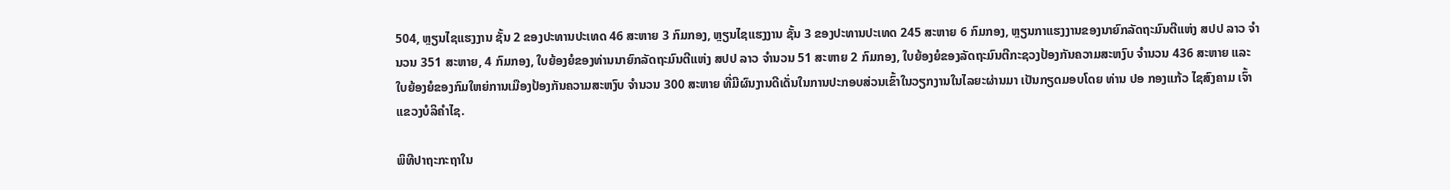504, ຫຼຽນໄຊແຮງງານ ຊັ້ນ 2 ຂອງປະທານປະເທດ 46 ສະຫາຍ 3 ກົມກອງ, ຫຼຽນໄຊແຮງງານ ຊັ້ນ 3 ຂອງປະທານປະເທດ 245 ສະຫາຍ 6 ກົມກອງ, ຫຼຽນກາແຮງງານຂອງນາຍົກລັດຖະມົນຕີແຫ່ງ ສປປ ລາວ ຈຳນວນ 351 ສະຫາຍ, 4 ກົມກອງ, ໃບຍ້ອງຍໍຂອງທ່ານນາຍົກລັດຖະມົນຕີແຫ່ງ ສປປ ລາວ ຈຳນວນ 51 ສະຫາຍ 2 ກົມກອງ, ໃບຍ້ອງຍໍຂອງລັດຖະມົນຕີກະຊວງປ້ອງກັນຄວາມສະຫງົບ ຈຳນວນ 436 ສະຫາຍ ແລະ ໃບຍ້ອງຍໍຂອງກົມໃຫຍ່ການເມືອງປ້ອງກັນຄວາມສະຫງົບ ຈຳນວນ 300 ສະຫາຍ ທີ່ມີຜົນງານດີເດັ່ນໃນການປະກອບສ່ວນເຂົ້າໃນວຽກງານໃນໄລຍະຜ່ານມາ ເປັນກຽດມອບໂດຍ ທ່ານ ປອ ກອງແກ້ວ ໄຊສົງຄາມ ເຈົ້າແຂວງບໍລິຄຳໄຊ.

ພິທີປາຖະກະຖາໃນ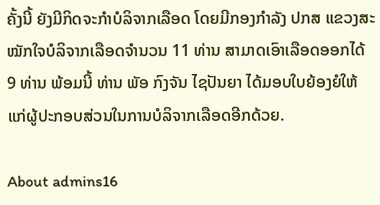ຄັ້ງນີ້ ຍັງມີກິດຈະກຳບໍລິຈາກເລືອດ ໂດຍມີກອງກຳລັງ ປກສ ແຂວງສະໝັກໃຈບໍລິຈາກເລືອດຈຳນວນ 11 ທ່ານ ສາມາດເອົາເລືອດອອກໄດ້ 9 ທ່ານ ພ້ອມນີ້ ທ່ານ ພັອ ກົງຈັນ ໄຊປັນຍາ ໄດ້ມອບໃບຍ້ອງຍໍໃຫ້ແກ່ຜູ້ປະກອບສ່ວນໃນການບໍລິຈາກເລືອດອີກດ້ວຍ.

About admins16